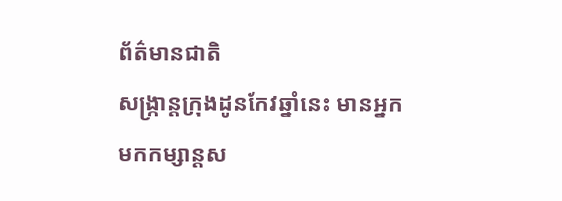ព័ត៌មានជាតិ
សង្ក្រាន្តក្រុងដូនកែវឆ្នាំនេះ មានអ្នកមកកម្សាន្តស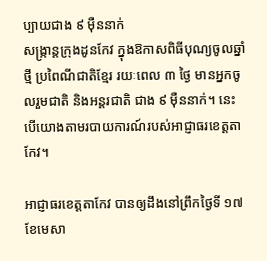ប្បាយជាង ៩ ម៉ឺននាក់
សង្ក្រាន្តក្រុងដូនកែវ ក្នុងឱកាសពិធីបុណ្យចូលឆ្នាំថ្មី ប្រពៃណីជាតិខ្មែរ រយៈពេល ៣ ថ្ងៃ មានអ្នកចូលរួមជាតិ និងអន្តរជាតិ ជាង ៩ ម៉ឺននាក់។ នេះបើយោងតាមរបាយការណ៍របស់អាជ្ញាធរខេត្តតាកែវ។

អាជ្ញាធរខេត្តតាកែវ បានឲ្យដឹងនៅព្រឹកថ្ងៃទី ១៧ ខែមេសា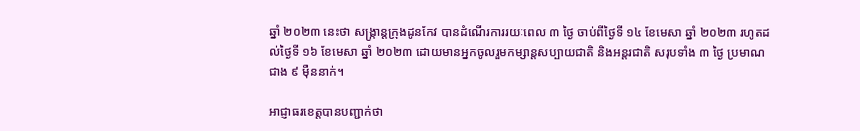ឆ្នាំ ២០២៣ នេះថា សង្ក្រាន្តក្រុងដូនកែវ បានដំណើរការរយៈពេល ៣ ថ្ងៃ ចាប់ពីថ្ងៃទី ១៤ ខែមេសា ឆ្នាំ ២០២៣ រហូតដល់ថ្ងៃទី ១៦ ខែមេសា ឆ្នាំ ២០២៣ ដោយមានអ្នកចូលរួមកម្សាន្តសប្បាយជាតិ និងអន្តរជាតិ សរុបទាំង ៣ ថ្ងៃ ប្រមាណជាង ៩ ម៉ឺននាក់។

អាជ្ញាធរខេត្តបានបញ្ជាក់ថា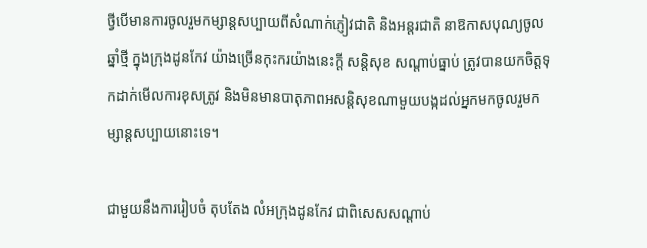ថ្វីបើមានការចូលរួមកម្សាន្តសប្បាយពីសំណាក់ភ្ញៀវជាតិ និងអន្តរជាតិ នាឱកាសបុណ្យចូលឆ្នាំថ្មី ក្នុងក្រុងដូនកែវ យ៉ាងច្រើនកុះករយ៉ាងនេះក្តី សន្តិសុខ សណ្ដាប់ធ្នាប់ ត្រូវបានយកចិត្តទុកដាក់មើលការខុសត្រូវ និងមិនមានបាតុភាពអសន្តិសុខណាមួយបង្កដល់អ្នកមកចូលរួមកម្សាន្តសប្បាយនោះទេ។

ជាមួយនឹងការរៀបចំ តុបតែង លំអក្រុងដូនកែវ ជាពិសេសសណ្ដាប់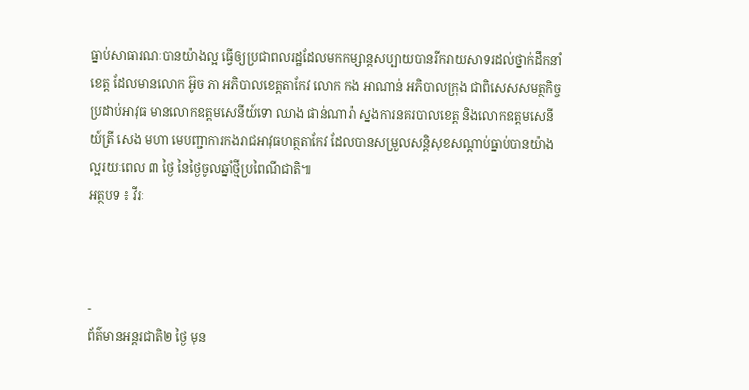ធ្នាប់សាធារណៈបានយ៉ាងល្អ ធ្វើឲ្យប្រជាពលរដ្ឋដែលមកកម្សាន្តសប្បាយបានរីករាយសាទរដល់ថ្នាក់ដឹកនាំខេត្ត ដែលមានលោក អ៊ូច ភា អភិបាលខេត្តតាកែវ លោក កង អាណាន់ អភិបាលក្រុង ជាពិសេសសមត្ថកិច្ចប្រដាប់អាវុធ មានលោកឧត្ដមសេនីយ៍ទោ ឈាង ផាន់ណារ៉ា ស្នងការនគរបាលខេត្ត និងលោកឧត្ដមសេនីយ៍ត្រី សេង មហា មេបញ្ជាការកងរាជអាវុធហត្ថតាកែវ ដែលបានសម្រួលសន្តិសុខសណ្ដាប់ធ្នាប់បានយ៉ាងល្អរយៈពេល ៣ ថ្ងៃ នៃថ្ងៃចូលឆ្នាំថ្មីប្រពៃណីជាតិ៕
អត្ថបទ ៖ វីរៈ



-
ព័ត៌មានអន្ដរជាតិ២ ថ្ងៃ មុន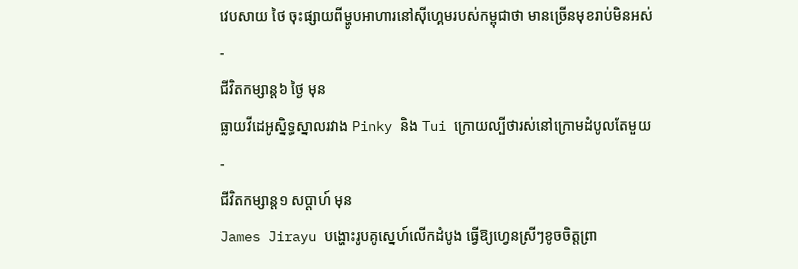វេបសាយ ថៃ ចុះផ្សាយពីម្ហូបអាហារនៅស៊ីហ្គេមរបស់កម្ពុជាថា មានច្រើនមុខរាប់មិនអស់
-
ជីវិតកម្សាន្ដ៦ ថ្ងៃ មុន
ធ្លាយវីដេអូស្និទ្ធស្នាលរវាង Pinky និង Tui ក្រោយល្បីថារស់នៅក្រោមដំបូលតែមួយ
-
ជីវិតកម្សាន្ដ១ សប្តាហ៍ មុន
James Jirayu បង្ហោះរូបគូស្នេហ៍លើកដំបូង ធ្វើឱ្យហ្វេនស្រីៗខូចចិត្តព្រា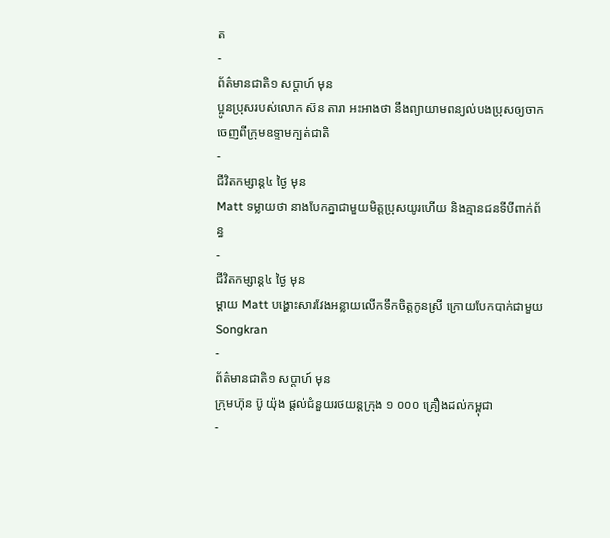ត
-
ព័ត៌មានជាតិ១ សប្តាហ៍ មុន
ប្អូនប្រុសរបស់លោក ស៊ន តារា អះអាងថា នឹងព្យាយាមពន្យល់បងប្រុសឲ្យចាកចេញពីក្រុមឧទ្ទាមក្បត់ជាតិ
-
ជីវិតកម្សាន្ដ៤ ថ្ងៃ មុន
Matt ទម្លាយថា នាងបែកគ្នាជាមួយមិត្តប្រុសយូរហើយ និងគ្មានជនទីបីពាក់ព័ន្ធ
-
ជីវិតកម្សាន្ដ៤ ថ្ងៃ មុន
ម្ដាយ Matt បង្ហោះសារវែងអន្លាយលើកទឹកចិត្តកូនស្រី ក្រោយបែកបាក់ជាមួយ Songkran
-
ព័ត៌មានជាតិ១ សប្តាហ៍ មុន
ក្រុមហ៊ុន ប៊ូ យ៉ុង ផ្ដល់ជំនួយរថយន្តក្រុង ១ ០០០ គ្រឿងដល់កម្ពុជា
-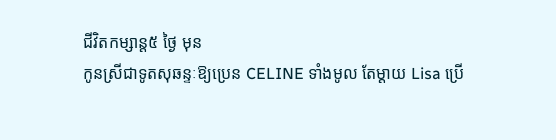ជីវិតកម្សាន្ដ៥ ថ្ងៃ មុន
កូនស្រីជាទូតសុឆន្ទៈឱ្យប្រេន CELINE ទាំងមូល តែម្ដាយ Lisa ប្រើ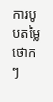ការបូបតម្លៃថោកៗ